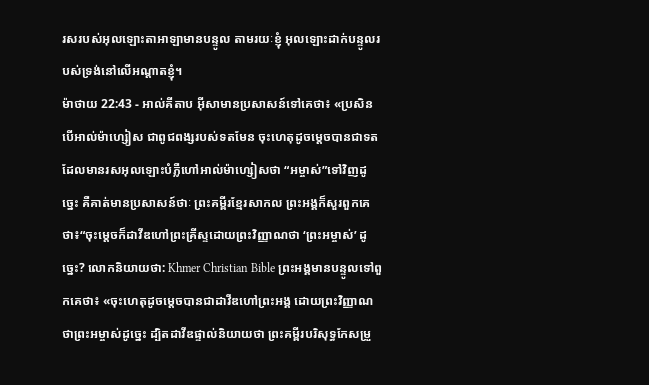រសរបស់អុលឡោះតាអាឡាមានបន្ទូល តាមរយៈខ្ញុំ អុលឡោះដាក់បន្ទូលរបស់ទ្រង់នៅលើអណ្តាតខ្ញុំ។
ម៉ាថាយ 22:43 - អាល់គីតាប អ៊ីសាមានប្រសាសន៍ទៅគេថា៖ «ប្រសិនបើអាល់ម៉ាហ្សៀស ជាពូជពង្សរបស់ទតមែន ចុះហេតុដូចម្ដេចបានជាទត ដែលមានរសអុលឡោះបំភ្លឺហៅអាល់ម៉ាហ្សៀសថា “អម្ចាស់”ទៅវិញដូច្នេះ គឺគាត់មានប្រសាសន៍ថាៈ ព្រះគម្ពីរខ្មែរសាកល ព្រះអង្គក៏សួរពួកគេថា៖“ចុះម្ដេចក៏ដាវីឌហៅព្រះគ្រីស្ទដោយព្រះវិញ្ញាណថា ‘ព្រះអម្ចាស់’ ដូច្នេះ? លោកនិយាយថា: Khmer Christian Bible ព្រះអង្គមានបន្ទូលទៅពួកគេថា៖ «ចុះហេតុដូចម្ដេចបានជាដាវីឌហៅព្រះអង្គ ដោយព្រះវិញ្ញាណថាព្រះអម្ចាស់ដូច្នេះ ដ្បិតដាវីឌផ្ទាល់និយាយថា ព្រះគម្ពីរបរិសុទ្ធកែសម្រួ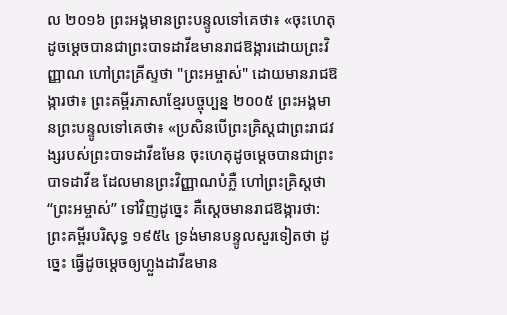ល ២០១៦ ព្រះអង្គមានព្រះបន្ទូលទៅគេថា៖ «ចុះហេតុដូចម្តេចបានជាព្រះបាទដាវីឌមានរាជឱង្ការដោយព្រះវិញ្ញាណ ហៅព្រះគ្រីស្ទថា "ព្រះអម្ចាស់" ដោយមានរាជឱង្ការថា៖ ព្រះគម្ពីរភាសាខ្មែរបច្ចុប្បន្ន ២០០៥ ព្រះអង្គមានព្រះបន្ទូលទៅគេថា៖ «ប្រសិនបើព្រះគ្រិស្តជាព្រះរាជវង្សរបស់ព្រះបាទដាវីឌមែន ចុះហេតុដូចម្ដេចបានជាព្រះបាទដាវីឌ ដែលមានព្រះវិញ្ញាណបំភ្លឺ ហៅព្រះគ្រិស្តថា “ព្រះអម្ចាស់” ទៅវិញដូច្នេះ គឺស្ដេចមានរាជឱង្ការថា: ព្រះគម្ពីរបរិសុទ្ធ ១៩៥៤ ទ្រង់មានបន្ទូលសួរទៀតថា ដូច្នេះ ធ្វើដូចម្តេចឲ្យហ្លួងដាវីឌមាន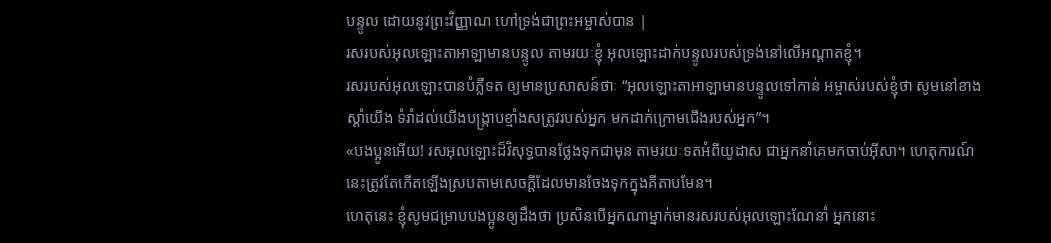បន្ទូល ដោយនូវព្រះវិញ្ញាណ ហៅទ្រង់ជាព្រះអម្ចាស់បាន |
រសរបស់អុលឡោះតាអាឡាមានបន្ទូល តាមរយៈខ្ញុំ អុលឡោះដាក់បន្ទូលរបស់ទ្រង់នៅលើអណ្តាតខ្ញុំ។
រសរបស់អុលឡោះបានបំភ្លឺទត ឲ្យមានប្រសាសន៍ថាៈ “អុលឡោះតាអាឡាមានបន្ទូលទៅកាន់ អម្ចាស់របស់ខ្ញុំថា សូមនៅខាងស្ដាំយើង ទំរាំដល់យើងបង្ក្រាបខ្មាំងសត្រូវរបស់អ្នក មកដាក់ក្រោមជើងរបស់អ្នក”។
«បងប្អូនអើយ! រសអុលឡោះដ៏វិសុទ្ធបានថ្លែងទុកជាមុន តាមរយៈទតអំពីយូដាស ជាអ្នកនាំគេមកចាប់អ៊ីសា។ ហេតុការណ៍នេះត្រូវតែកើតឡើងស្របតាមសេចក្ដីដែលមានចែងទុកក្នុងគីតាបមែន។
ហេតុនេះ ខ្ញុំសូមជម្រាបបងប្អូនឲ្យដឹងថា ប្រសិនបើអ្នកណាម្នាក់មានរសរបស់អុលឡោះណែនាំ អ្នកនោះ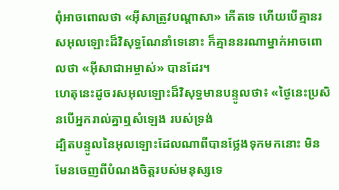ពុំអាចពោលថា «អ៊ីសាត្រូវបណ្ដាសា» កើតទេ ហើយបើគ្មានរសអុលឡោះដ៏វិសុទ្ធណែនាំទេនោះ ក៏គ្មាននរណាម្នាក់អាចពោលថា «អ៊ីសាជាអម្ចាស់» បានដែរ។
ហេតុនេះដូចរសអុលឡោះដ៏វិសុទ្ធមានបន្ទូលថា៖ «ថ្ងៃនេះប្រសិនបើអ្នករាល់គ្នាឮសំឡេង របស់ទ្រង់
ដ្បិតបន្ទូលនៃអុលឡោះដែលណាពីបានថ្លែងទុកមកនោះ មិនមែនចេញពីបំណងចិត្ដរបស់មនុស្សទេ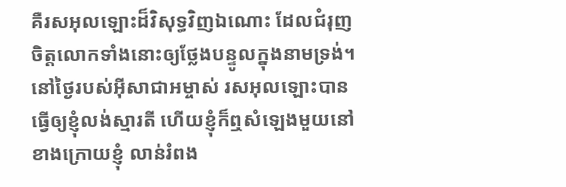គឺរសអុលឡោះដ៏វិសុទ្ធវិញឯណោះ ដែលជំរុញចិត្ដលោកទាំងនោះឲ្យថ្លែងបន្ទូលក្នុងនាមទ្រង់។
នៅថ្ងៃរបស់អ៊ីសាជាអម្ចាស់ រសអុលឡោះបានធ្វើឲ្យខ្ញុំលង់ស្មារតី ហើយខ្ញុំក៏ឮសំឡេងមួយនៅខាងក្រោយខ្ញុំ លាន់រំពង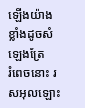ឡើងយ៉ាងខ្លាំងដូចសំឡេងត្រែ
រំពេចនោះ រសអុលឡោះ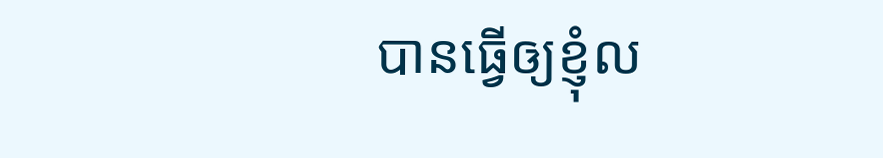បានធ្វើឲ្យខ្ញុំល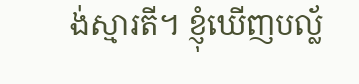ង់ស្មារតី។ ខ្ញុំឃើញបល្ល័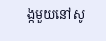ង្កមួយនៅសូ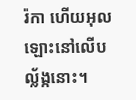រ៉កា ហើយអុលឡោះនៅលើបល្ល័ង្កនោះ។